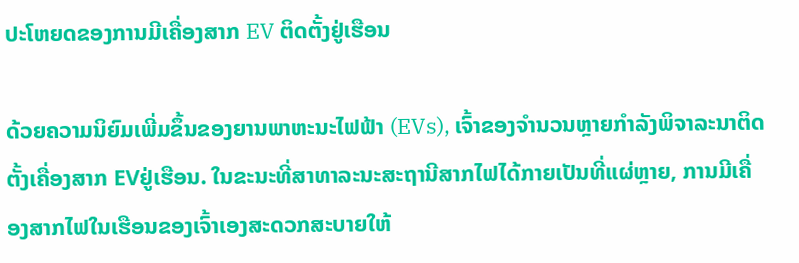ປະໂຫຍດຂອງການມີເຄື່ອງສາກ EV ຕິດຕັ້ງຢູ່ເຮືອນ

ດ້ວຍຄວາມນິຍົມເພີ່ມຂຶ້ນຂອງຍານພາຫະນະໄຟຟ້າ (EVs), ເຈົ້າຂອງຈໍານວນຫຼາຍກໍາລັງພິຈາລະນາຕິດຕັ້ງເຄື່ອງສາກ EVຢູ່ເຮືອນ. ໃນຂະນະທີ່ສາທາລະນະສະຖານີສາກໄຟໄດ້ກາຍເປັນທີ່ແຜ່ຫຼາຍ, ການມີເຄື່ອງສາກໄຟໃນເຮືອນຂອງເຈົ້າເອງສະດວກສະບາຍໃຫ້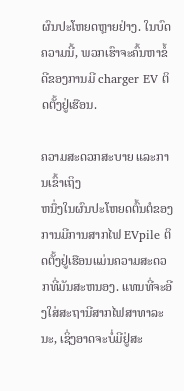ຜົນປະໂຫຍດຫຼາຍຢ່າງ. ໃນບົດຄວາມນີ້, ພວກເຮົາຈະຄົ້ນຫາຂໍ້ດີຂອງການມີ charger EV ຕິດຕັ້ງຢູ່ເຮືອນ.

ຄວາມສະດວກສະບາຍ ແລະການເຂົ້າເຖິງ
ຫນຶ່ງໃນຜົນປະໂຫຍດຕົ້ນຕໍຂອງການມີການສາກໄຟ EVpile ຕິດຕັ້ງຢູ່ເຮືອນແມ່ນຄວາມສະດວກທີ່ມັນສະຫນອງ. ແທນທີ່ຈະອີງໃສ່ສະຖານີສາກໄຟສາທາລະນະ, ເຊິ່ງອາດຈະບໍ່ມີຢູ່ສະ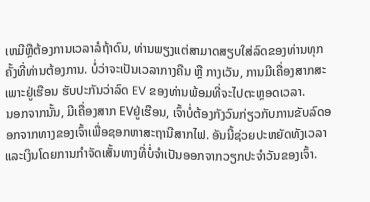ເຫມີຫຼືຕ້ອງການເວລາລໍຖ້າດົນ, ທ່ານພຽງແຕ່ສາມາດສຽບໃສ່ລົດຂອງທ່ານທຸກຄັ້ງທີ່ທ່ານຕ້ອງການ. ບໍ່ວ່າຈະເປັນເວລາກາງຄືນ ຫຼື ກາງເວັນ, ການມີເຄື່ອງສາກສະເພາະຢູ່ເຮືອນ ຮັບປະກັນວ່າລົດ EV ຂອງທ່ານພ້ອມທີ່ຈະໄປຕະຫຼອດເວລາ.
ນອກຈາກນັ້ນ, ມີເຄື່ອງສາກ EVຢູ່ເຮືອນ, ເຈົ້າບໍ່ຕ້ອງກັງວົນກ່ຽວກັບການຂັບລົດອອກຈາກທາງຂອງເຈົ້າເພື່ອຊອກຫາສະຖານີສາກໄຟ. ອັນນີ້ຊ່ວຍປະຫຍັດທັງເວລາ ແລະເງິນໂດຍການກຳຈັດເສັ້ນທາງທີ່ບໍ່ຈຳເປັນອອກຈາກວຽກປະຈຳວັນຂອງເຈົ້າ.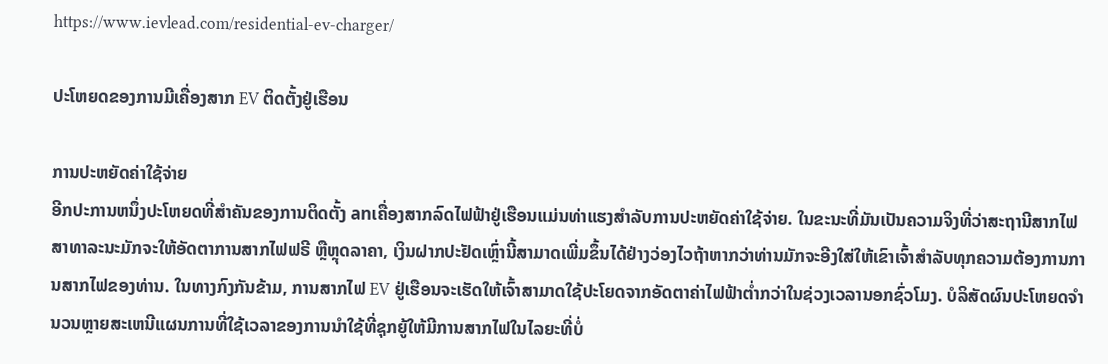https://www.ievlead.com/residential-ev-charger/

ປະໂຫຍດຂອງການມີເຄື່ອງສາກ EV ຕິດຕັ້ງຢູ່ເຮືອນ

ການປະຫຍັດຄ່າໃຊ້ຈ່າຍ
ອີກປະການຫນຶ່ງປະໂຫຍດທີ່ສໍາຄັນຂອງການຕິດຕັ້ງ anເຄື່ອງສາກລົດໄຟຟ້າຢູ່ເຮືອນແມ່ນທ່າແຮງສໍາລັບການປະຫຍັດຄ່າໃຊ້ຈ່າຍ. ໃນຂະນະທີ່ມັນເປັນຄວາມຈິງທີ່ວ່າສະຖານີສາກໄຟສາທາລະນະມັກຈະໃຫ້ອັດຕາການສາກໄຟຟຣີ ຫຼືຫຼຸດລາຄາ, ເງິນຝາກປະຢັດເຫຼົ່ານີ້ສາມາດເພີ່ມຂຶ້ນໄດ້ຢ່າງວ່ອງໄວຖ້າຫາກວ່າທ່ານມັກຈະອີງໃສ່ໃຫ້ເຂົາເຈົ້າສໍາລັບທຸກຄວາມຕ້ອງການການສາກໄຟຂອງທ່ານ. ໃນທາງກົງກັນຂ້າມ, ການສາກໄຟ EV ຢູ່ເຮືອນຈະເຮັດໃຫ້ເຈົ້າສາມາດໃຊ້ປະໂຍດຈາກອັດຕາຄ່າໄຟຟ້າຕໍ່າກວ່າໃນຊ່ວງເວລານອກຊົ່ວໂມງ. ບໍລິສັດຜົນປະໂຫຍດຈໍານວນຫຼາຍສະເຫນີແຜນການທີ່ໃຊ້ເວລາຂອງການນໍາໃຊ້ທີ່ຊຸກຍູ້ໃຫ້ມີການສາກໄຟໃນໄລຍະທີ່ບໍ່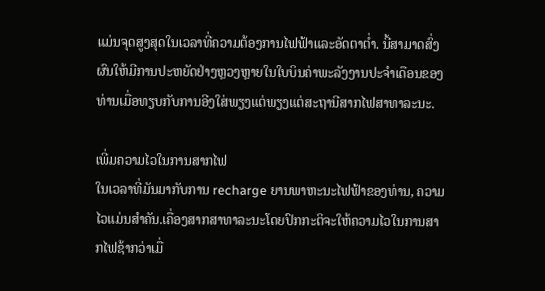ແມ່ນຈຸດສູງສຸດໃນເວລາທີ່ຄວາມຕ້ອງການໄຟຟ້າແລະອັດຕາຕ່ຳ. ນີ້ສາມາດສົ່ງຜົນໃຫ້ມີການປະຫຍັດຢ່າງຫຼວງຫຼາຍໃນໃບບິນຄ່າພະລັງງານປະຈໍາເດືອນຂອງທ່ານເມື່ອທຽບກັບການອີງໃສ່ພຽງແຕ່ພຽງແຕ່ສະຖານີສາກໄຟສາທາລະນະ.

ເພີ່ມຄວາມໄວໃນການສາກໄຟ
ໃນເວລາທີ່ມັນມາກັບການ recharge ຍານພາຫະນະໄຟຟ້າຂອງທ່ານ, ຄວາມໄວແມ່ນສໍາຄັນ.ເຄື່ອງສາກສາທາລະນະໂດຍປົກກະຕິຈະໃຫ້ຄວາມໄວໃນການສາກໄຟຊ້າກວ່າເມື່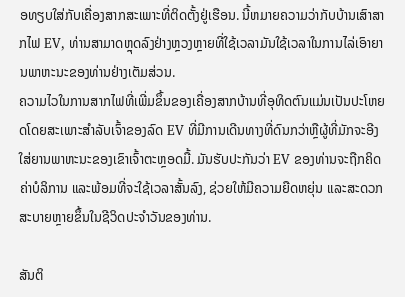ອທຽບໃສ່ກັບເຄື່ອງສາກສະເພາະທີ່ຕິດຕັ້ງຢູ່ເຮືອນ. ນີ້ຫມາຍຄວາມວ່າກັບບ້ານເສົາສາກໄຟ EV, ທ່ານສາມາດຫຼຸດລົງຢ່າງຫຼວງຫຼາຍທີ່ໃຊ້ເວລາມັນໃຊ້ເວລາໃນການໄລ່ເອົາຍານພາຫະນະຂອງທ່ານຢ່າງເຕັມສ່ວນ.
ຄວາມໄວໃນການສາກໄຟທີ່ເພີ່ມຂຶ້ນຂອງເຄື່ອງສາກບ້ານທີ່ອຸທິດຕົນແມ່ນເປັນປະໂຫຍດໂດຍສະເພາະສໍາລັບເຈົ້າຂອງລົດ EV ທີ່ມີການເດີນທາງທີ່ດົນກວ່າຫຼືຜູ້ທີ່ມັກຈະອີງໃສ່ຍານພາຫະນະຂອງເຂົາເຈົ້າຕະຫຼອດມື້. ມັນຮັບປະກັນວ່າ EV ຂອງທ່ານຈະຖືກຄິດຄ່າບໍລິການ ແລະພ້ອມທີ່ຈະໃຊ້ເວລາສັ້ນລົງ, ຊ່ວຍໃຫ້ມີຄວາມຍືດຫຍຸ່ນ ແລະສະດວກສະບາຍຫຼາຍຂຶ້ນໃນຊີວິດປະຈໍາວັນຂອງທ່ານ.

ສັນຕິ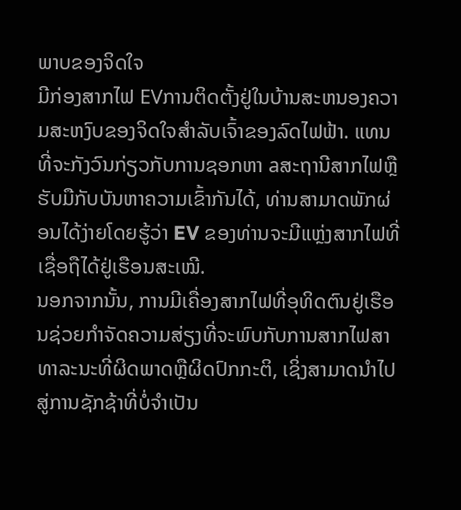ພາບຂອງຈິດໃຈ
ມີກ່ອງສາກໄຟ EVການຕິດຕັ້ງຢູ່ໃນບ້ານສະຫນອງຄວາມສະຫງົບຂອງຈິດໃຈສໍາລັບເຈົ້າຂອງລົດໄຟຟ້າ. ແທນທີ່ຈະກັງວົນກ່ຽວກັບການຊອກຫາ aສະຖານີສາກໄຟຫຼືຮັບມືກັບບັນຫາຄວາມເຂົ້າກັນໄດ້, ທ່ານສາມາດພັກຜ່ອນໄດ້ງ່າຍໂດຍຮູ້ວ່າ EV ຂອງທ່ານຈະມີແຫຼ່ງສາກໄຟທີ່ເຊື່ອຖືໄດ້ຢູ່ເຮືອນສະເໝີ.
ນອກຈາກນັ້ນ, ການມີເຄື່ອງສາກໄຟທີ່ອຸທິດຕົນຢູ່ເຮືອນຊ່ວຍກໍາຈັດຄວາມສ່ຽງທີ່ຈະພົບກັບການສາກໄຟສາທາລະນະທີ່ຜິດພາດຫຼືຜິດປົກກະຕິ, ເຊິ່ງສາມາດນໍາໄປສູ່ການຊັກຊ້າທີ່ບໍ່ຈໍາເປັນ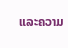ແລະຄວາມ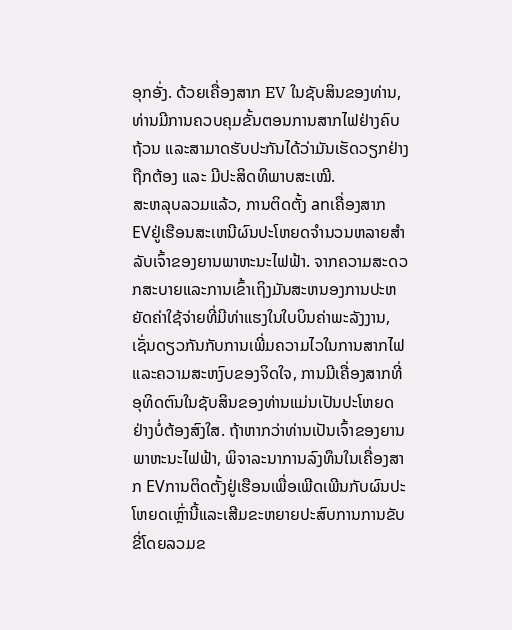ອຸກອັ່ງ. ດ້ວຍເຄື່ອງສາກ EV ໃນຊັບສິນຂອງທ່ານ, ທ່ານມີການຄວບຄຸມຂັ້ນຕອນການສາກໄຟຢ່າງຄົບຖ້ວນ ແລະສາມາດຮັບປະກັນໄດ້ວ່າມັນເຮັດວຽກຢ່າງຖືກຕ້ອງ ແລະ ມີປະສິດທິພາບສະເໝີ.
ສະຫລຸບລວມແລ້ວ, ການຕິດຕັ້ງ anເຄື່ອງສາກ EVຢູ່ເຮືອນສະເຫນີຜົນປະໂຫຍດຈໍານວນຫລາຍສໍາລັບເຈົ້າຂອງຍານພາຫະນະໄຟຟ້າ. ຈາກຄວາມສະດວກສະບາຍແລະການເຂົ້າເຖິງມັນສະຫນອງການປະຫຍັດຄ່າໃຊ້ຈ່າຍທີ່ມີທ່າແຮງໃນໃບບິນຄ່າພະລັງງານ, ເຊັ່ນດຽວກັນກັບການເພີ່ມຄວາມໄວໃນການສາກໄຟແລະຄວາມສະຫງົບຂອງຈິດໃຈ, ການມີເຄື່ອງສາກທີ່ອຸທິດຕົນໃນຊັບສິນຂອງທ່ານແມ່ນເປັນປະໂຫຍດຢ່າງບໍ່ຕ້ອງສົງໃສ. ຖ້າຫາກວ່າທ່ານເປັນເຈົ້າຂອງຍານພາຫະນະໄຟຟ້າ, ພິຈາລະນາການລົງທຶນໃນເຄື່ອງສາກ EVການຕິດຕັ້ງຢູ່ເຮືອນເພື່ອເພີດເພີນກັບຜົນປະໂຫຍດເຫຼົ່ານີ້ແລະເສີມຂະຫຍາຍປະສົບການການຂັບຂີ່ໂດຍລວມຂ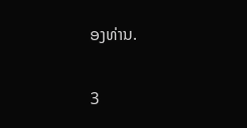ອງທ່ານ.

3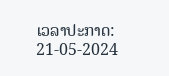ເວລາປະກາດ: 21-05-2024